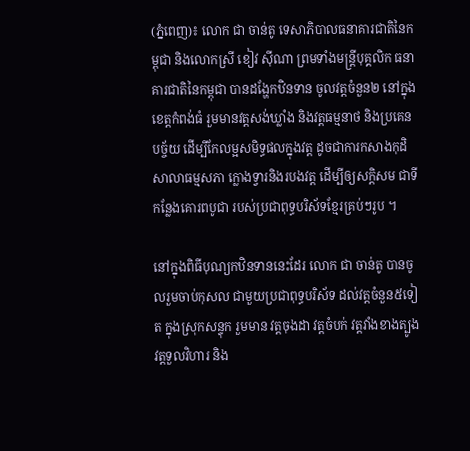(ភ្នំពេញ)៖ លោក ជា ចាន់តូ ទេសាភិបាលធនាគារជាតិនៃកម្ពុជា និងលោកស្រី ខៀវ ស៊ីណា ព្រមទាំងមន្ត្រីបុគ្គលិក ធនាគារជាតិនៃកម្ពុជា បានដង្ហែកឋិនទាន ចូលវត្តចំនួន២ នៅក្នុងខេត្តកំពង់ធំ រួមមានវត្តសង់ឃ្លាំង និងវត្តធម្មនាថ និងប្រគេនបច្ច័យ ដើម្បីកែលម្អសមិទ្ធផលក្នុងវត្ត ដូចជាការកសាងកុដិ សាលាធម្មសភា ក្លោងទ្វារនិងរបងវត្ត ដើម្បីឲ្យសក្តិសម ជាទីកន្លែងគោរពបូជា របស់ប្រជាពុទ្ធបរិស័ទខ្មែរគ្រប់ៗរូប ។

នៅក្នុងពិធីបុណ្យកឋិនទាននេះដែរ លោក ជា ចាន់តូ បានចូលរួមចាប់កុសល ជាមួយប្រជាពុទ្ធបរិស័ទ ដល់វត្តចំនួន៥ទៀត ក្នុងស្រុកសន្ទុក រួមមាន វត្តចុងដា វត្តចំបក់ វត្តវាំងខាងត្បូង វត្តទួលវិហារ និង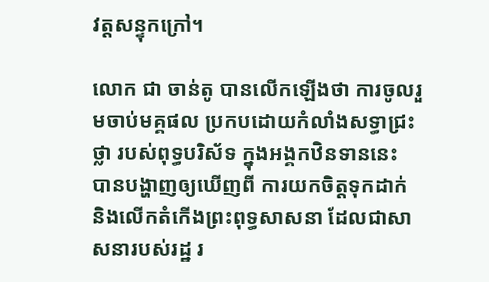វត្តសន្ទុកក្រៅ។

លោក ជា ចាន់តូ បានលើកឡើងថា ការចូលរួមចាប់មគ្គផល ប្រកបដោយកំលាំងសទ្ធាជ្រះថ្លា របស់ពុទ្ធបរិស័ទ ក្នុងអង្គកឋិនទាននេះ បានបង្ហាញឲ្យឃើញពី ការយកចិត្តទុកដាក់ និងលើកតំកើងព្រះពុទ្ធសាសនា ដែលជាសាសនារបស់រដ្ឋ រ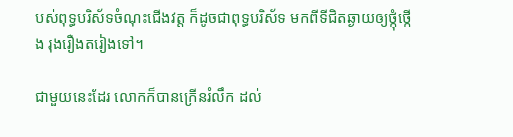បស់ពុទ្ធបរិស័ទចំណុះជើងវត្ត ក៏ដូចជាពុទ្ធបរិស័ទ មកពីទីជិតឆ្ងាយឲ្យថ្កុំថ្កើង រុងរឿងតរៀងទៅ។

ជាមួយនេះដែរ លោកក៏បានក្រើនរំលឹក ដល់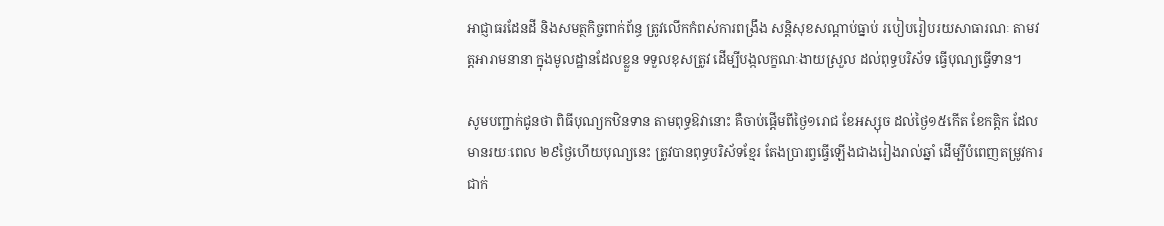អាជ្ញាធរដែនដី និងសមត្ថកិច្ចពាក់ព័ន្ធ ត្រូវលើកកំពស់ការពង្រឹង សន្តិសុខសណ្តាប់ធ្នាប់ របៀបរៀបរយសាធារណៈ តាមវត្តអារាមនានា ក្នុងមូលដ្ឋានដែលខ្លួន ទទួលខុសត្រូវ ដើម្បីបង្កលក្ខណៈងាយស្រួល ដល់ពុទ្ធបរិស័ទ ធ្វើបុណ្យធ្វើទាន។

សូមបញ្ជាក់ជូនថា ពិធីបុណ្យកឋិនទាន តាមពុទ្ធឱវានោះ គឺចាប់ផ្ដើមពីថ្ងៃ១រោជ ខែអស្សុច ដល់ថ្ងៃ១៥កើត ខែកត្តិក ដែលមានរយៈពេល ២៩ថ្ងៃហើយបុណ្យនេះ ត្រូវបានពុទ្ធបរិស័ទខ្មែរ តែងប្រារព្វធ្វើឡើងជាងរៀងរាល់ឆ្នាំ ដើម្បីបំពេញតម្រូវការ ជាក់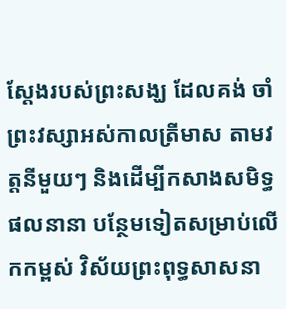ស្ដែងរបស់ព្រះសង្ឃ ដែលគង់ ចាំព្រះវស្សាអស់កាលត្រីមាស តាមវត្តនីមួយៗ និងដើម្បីកសាងសមិទ្ធផលនានា បន្ថែមទៀតសម្រាប់លើកកម្ពស់ វិស័យព្រះពុទ្ធសាសនា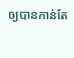ឲ្យបានកាន់តែ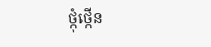ថ្កុំថ្កើន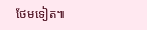ថែមទៀត៕